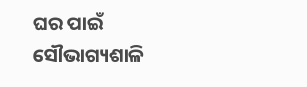ଘର ପାଇଁ ସୌଭାଗ୍ୟଶାଳି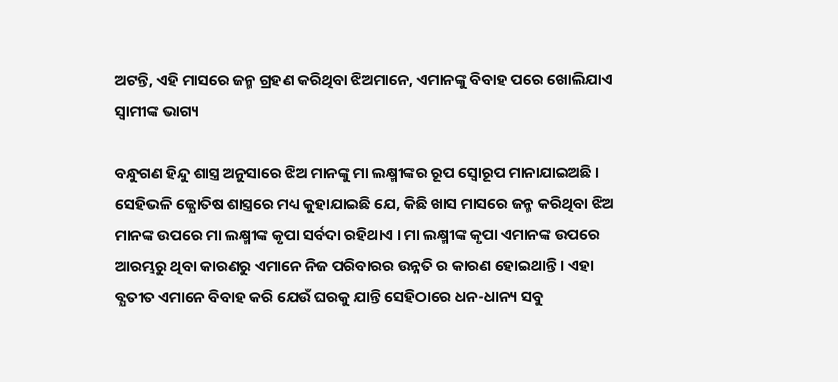ଅଟନ୍ତି, ଏହି ମାସରେ ଜନ୍ମ ଗ୍ରହଣ କରିଥିବା ଝିଅମାନେ, ଏମାନଙ୍କୁ ବିବାହ ପରେ ଖୋଲିଯାଏ ସ୍ବାମୀଙ୍କ ଭାଗ୍ୟ

ବନ୍ଧୁଗଣ ହିନ୍ଦୁ ଶାସ୍ତ୍ର ଅନୁସାରେ ଝିଅ ମାନଙ୍କୁ ମା ଲକ୍ଷ୍ମୀଙ୍କର ରୂପ ସ୍ଵୋରୂପ ମାନାଯାଇଅଛି । ସେହିଭଳି ଜ୍ଯୋତିଷ ଶାସ୍ତ୍ରରେ ମଧ୍ୟ କୁହାଯାଇଛି ଯେ, କିଛି ଖାସ ମାସରେ ଜନ୍ମ କରିଥିବା ଝିଅ ମାନଙ୍କ ଉପରେ ମା ଲକ୍ଷ୍ମୀଙ୍କ କୃପା ସର୍ବଦା ରହିଥାଏ । ମା ଲକ୍ଷ୍ମୀଙ୍କ କୃପା ଏମାନଙ୍କ ଉପରେ ଆରମ୍ଭରୁ ଥିବା କାରଣରୁ ଏମାନେ ନିଜ ପରିବାରର ଉନ୍ନତି ର କାରଣ ହୋଇଥାନ୍ତି । ଏହା ବ୍ଯତୀତ ଏମାନେ ବିବାହ କରି ଯେଉଁ ଘରକୁ ଯାନ୍ତି ସେହିଠାରେ ଧନ-ଧାନ୍ୟ ସବୁ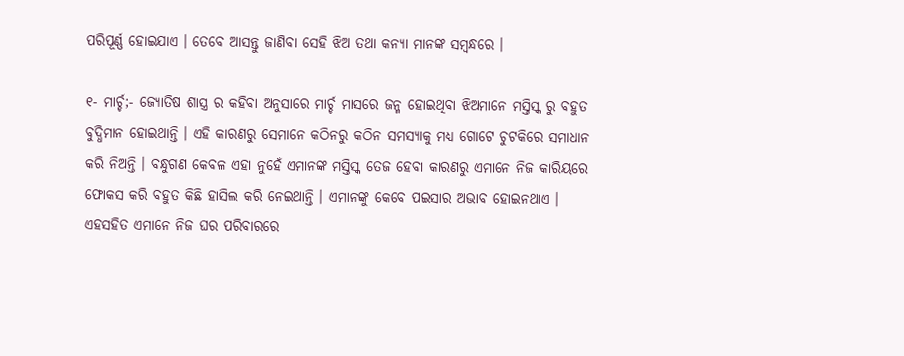ପରିପୂର୍ଣ୍ଣ ହୋଇଯାଏ । ତେବେ ଆସନ୍ତୁ ଜାଣିବା ସେହି ଝିଅ ତଥା କନ୍ୟା ମାନଙ୍କ ସମ୍ବନ୍ଧରେ ।

୧- ମାର୍ଚ୍ଚ;- ଜ୍ଯୋତିଷ ଶାସ୍ତ୍ର ର କହିବା ଅନୁସାରେ ମାର୍ଚ୍ଚ ମାସରେ ଜନ୍ମ ହୋଇଥିବା ଝିଅମାନେ ମସ୍ତିସ୍କ ରୁ ବହୁତ ବୁଦ୍ଧିମାନ ହୋଇଥାନ୍ତି । ଏହି କାରଣରୁ ସେମାନେ କଠିନରୁ କଠିନ ସମସ୍ୟାକୁ ମଧ୍ୟ ଗୋଟେ ଚୁଟକିରେ ସମାଧାନ କରି ନିଅନ୍ତି । ବନ୍ଧୁଗଣ କେବଳ ଏହା ନୁହେଁ ଏମାନଙ୍କ ମସ୍ତିସ୍କ ତେଜ ହେବା କାରଣରୁ ଏମାନେ ନିଜ କାରିୟରେ ଫୋକସ କରି ବହୁତ କିଛି ହାସିଲ କରି ନେଇଥାନ୍ତି । ଏମାନଙ୍କୁ କେବେ ପଇସାର ଅଭାବ ହୋଇନଥାଏ । ଏହସହିତ ଏମାନେ ନିଜ ଘର ପରିବାରରେ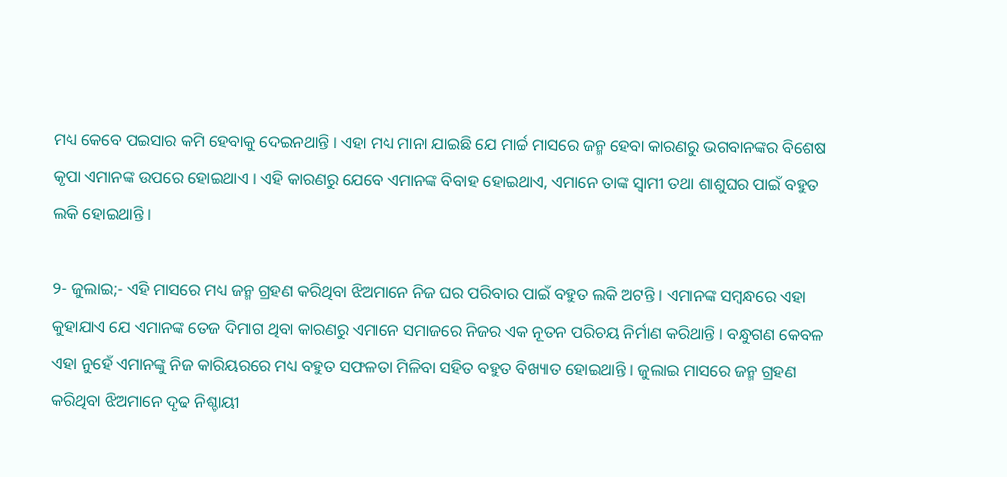ମଧ୍ୟ କେବେ ପଇସାର କମି ହେବାକୁ ଦେଇନଥାନ୍ତି । ଏହା ମଧ୍ୟ ମାନା ଯାଇଛି ଯେ ମାର୍ଚ୍ଚ ମାସରେ ଜନ୍ମ ହେବା କାରଣରୁ ଭଗବାନଙ୍କର ବିଶେଷ କୃପା ଏମାନଙ୍କ ଉପରେ ହୋଇଥାଏ । ଏହି କାରଣରୁ ଯେବେ ଏମାନଙ୍କ ବିବାହ ହୋଇଥାଏ, ଏମାନେ ତାଙ୍କ ସ୍ଵାମୀ ତଥା ଶାଶୁଘର ପାଇଁ ବହୁତ ଲକି ହୋଇଥାନ୍ତି ।

୨- ଜୁଲାଇ;- ଏହି ମାସରେ ମଧ୍ୟ ଜନ୍ମ ଗ୍ରହଣ କରିଥିବା ଝିଅମାନେ ନିଜ ଘର ପରିବାର ପାଇଁ ବହୁତ ଲକି ଅଟନ୍ତି । ଏମାନଙ୍କ ସମ୍ବନ୍ଧରେ ଏହା କୁହାଯାଏ ଯେ ଏମାନଙ୍କ ତେଜ ଦିମାଗ ଥିବା କାରଣରୁ ଏମାନେ ସମାଜରେ ନିଜର ଏକ ନୂତନ ପରିଚୟ ନିର୍ମାଣ କରିଥାନ୍ତି । ବନ୍ଧୁଗଣ କେବଳ ଏହା ନୁହେଁ ଏମାନଙ୍କୁ ନିଜ କାରିୟରରେ ମଧ୍ୟ ବହୁତ ସଫଳତା ମିଳିବା ସହିତ ବହୁତ ବିଖ୍ୟାତ ହୋଇଥାନ୍ତି । ଜୁଲାଇ ମାସରେ ଜନ୍ମ ଗ୍ରହଣ କରିଥିବା ଝିଅମାନେ ଦୃଢ ନିଶ୍ଚାୟୀ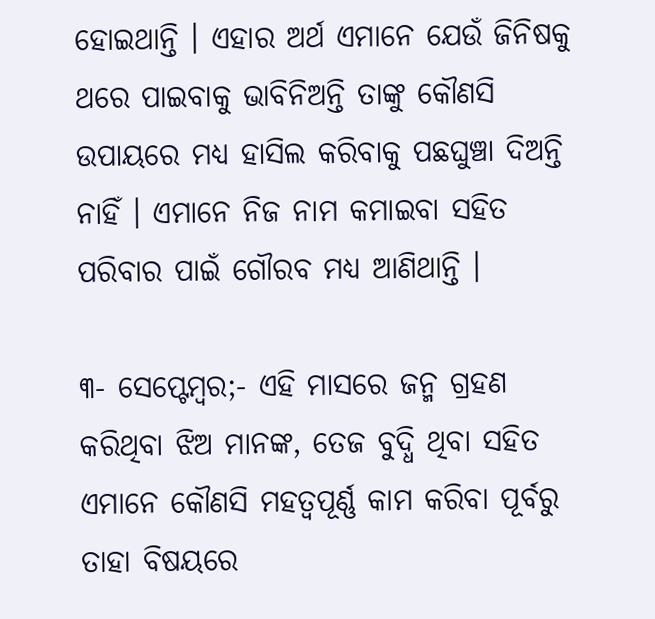ହୋଇଥାନ୍ତି । ଏହାର ଅର୍ଥ ଏମାନେ ଯେଉଁ ଜିନିଷକୁ ଥରେ ପାଇବାକୁ ଭାବିନିଅନ୍ତି ତାଙ୍କୁ କୌଣସି ଉପାୟରେ ମଧ୍ୟ ହାସିଲ କରିବାକୁ ପଛଘୁଞ୍ଚା ଦିଅନ୍ତି ନାହିଁ । ଏମାନେ ନିଜ ନାମ କମାଇବା ସହିତ ପରିବାର ପାଇଁ ଗୌରବ ମଧ୍ୟ ଆଣିଥାନ୍ତି ।

୩- ସେପ୍ଟେମ୍ବର;- ଏହି ମାସରେ ଜନ୍ମ ଗ୍ରହଣ କରିଥିବା ଝିଅ ମାନଙ୍କ, ତେଜ ବୁଦ୍ଧି ଥିବା ସହିତ ଏମାନେ କୌଣସି ମହତ୍ଵପୂର୍ଣ୍ଣ କାମ କରିବା ପୂର୍ବରୁ ତାହା ବିଷୟରେ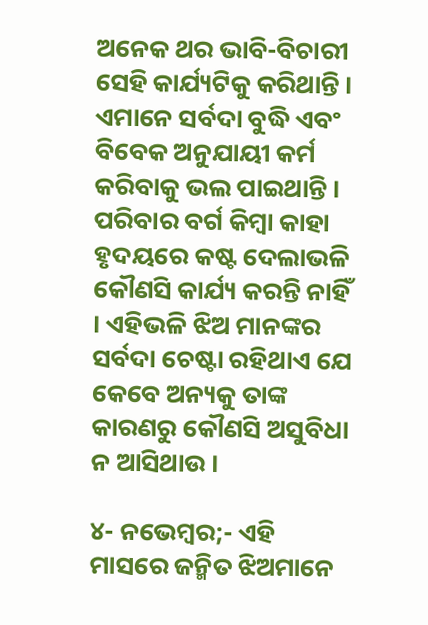ଅନେକ ଥର ଭାବି-ବିଚାରୀ ସେହି କାର୍ଯ୍ୟଟିକୁ କରିଥାନ୍ତି । ଏମାନେ ସର୍ବଦା ବୁଦ୍ଧି ଏବଂ ବିବେକ ଅନୁଯାୟୀ କର୍ମ କରିବାକୁ ଭଲ ପାଇଥାନ୍ତି । ପରିବାର ବର୍ଗ କିମ୍ବା କାହା ହୃଦୟରେ କଷ୍ଟ ଦେଲାଭଳି କୌଣସି କାର୍ଯ୍ୟ କରନ୍ତି ନାହିଁ । ଏହିଭଳି ଝିଅ ମାନଙ୍କର ସର୍ବଦା ଚେଷ୍ଟା ରହିଥାଏ ଯେ କେବେ ଅନ୍ୟକୁ ତାଙ୍କ କାରଣରୁ କୌଣସି ଅସୁବିଧା ନ ଆସିଥାଉ ।

୪- ନଭେମ୍ବର;- ଏହି ମାସରେ ଜନ୍ମିତ ଝିଅମାନେ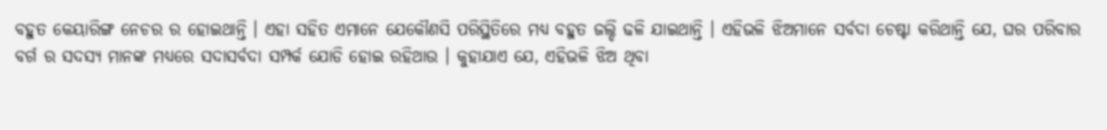ବହୁତ କେୟାରିଙ୍ଗ ନେଚର ର ହୋଇଥାନ୍ତି । ଏହା ସହିତ ଏମାନେ ଯେକୌଣସି ପରିସ୍ଥିତିରେ ମଧ୍ୟ ବହୁତ ଜଲ୍ଦି ଢଳି ଯାଇଥାନ୍ତି । ଏହିଭଳି ଝିଅମାନେ ସର୍ବଦା ଚେଷ୍ଟା କରିଥାନ୍ତି ଯେ, ଘର ପରିବାର ବର୍ଗ ର ସଦସ୍ୟ ମାନଙ୍କ ମଧ୍ୟରେ ସଦାସର୍ବଦା ସମ୍ପର୍କ ଯୋଡି ହୋଇ ରହିଥାଉ । କୁହାଯାଏ ଯେ, ଏହିଭଳି ଝିଅ ଥିବା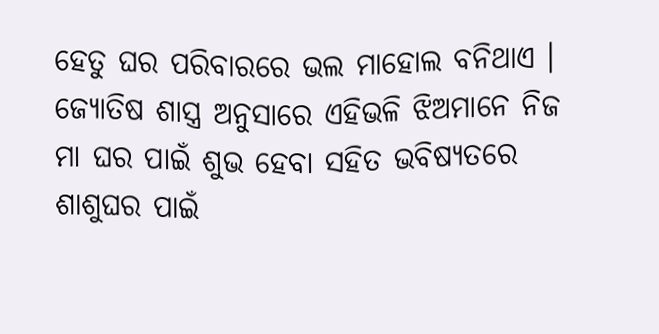ହେତୁ ଘର ପରିବାରରେ ଭଲ ମାହୋଲ ବନିଥାଏ । ଜ୍ଯୋତିଷ ଶାସ୍ତ୍ର ଅନୁସାରେ ଏହିଭଳି ଝିଅମାନେ ନିଜ ମା ଘର ପାଇଁ ଶୁଭ ହେବା ସହିତ ଭବିଷ୍ୟତରେ ଶାଶୁଘର ପାଇଁ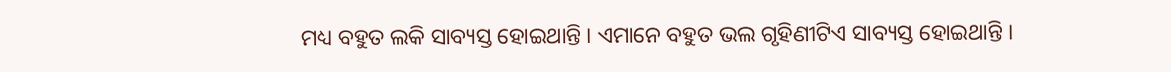ମଧ୍ୟ ବହୁତ ଲକି ସାବ୍ୟସ୍ତ ହୋଇଥାନ୍ତି । ଏମାନେ ବହୁତ ଭଲ ଗୃହିଣୀଟିଏ ସାବ୍ୟସ୍ତ ହୋଇଥାନ୍ତି ।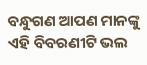ବନ୍ଧୁଗଣ ଆପଣ ମାନଙ୍କୁ ଏହି ବିବରଣୀଟି ଭଲ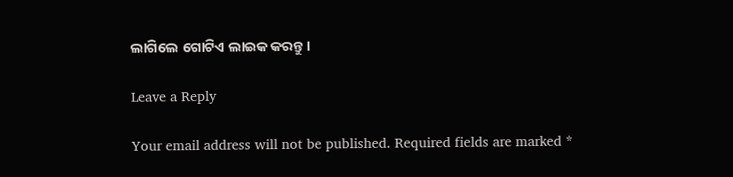ଲାଗିଲେ ଗୋଟିଏ ଲାଇକ କରନ୍ତୁ ।

Leave a Reply

Your email address will not be published. Required fields are marked *